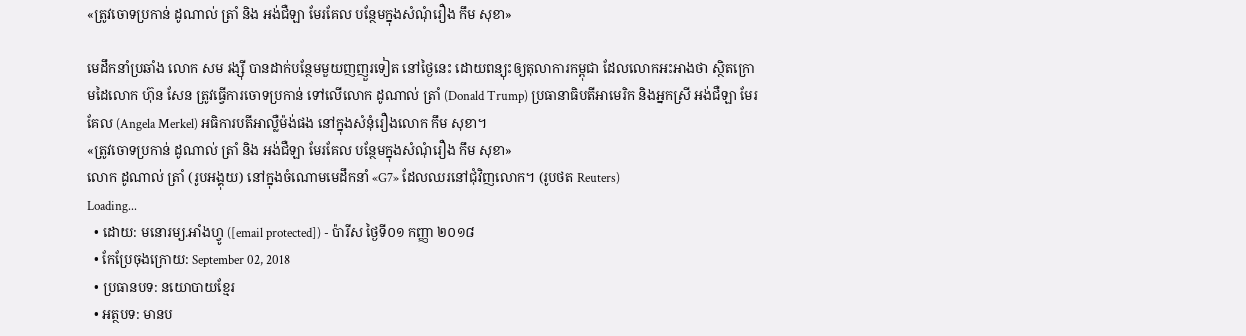«ត្រូវចោទប្រកាន់ ដូណាល់ ត្រាំ និង អង់ជឺឡា មែរគែល បន្ថែមក្នុងសំណុំរឿង កឹម សុខា»

មេដឹកនាំប្រឆាំង លោក សម រង្ស៊ី បានដាក់បន្ថែមមួយញញួរទៀត នៅថ្ងៃនេះ ដោយពន្យុះឲ្យតុលាការកម្ពុជា ដែលលោកអះអាងថា ស្ថិតក្រោមដៃលោក ហ៊ុន សែន ត្រូវធ្វើការចោទប្រកាន់ ទៅលើលោក ដូណាល់ ត្រាំ (Donald Trump) ប្រធានាធិបតីអាមេរិក និងអ្នកស្រី អង់ជឺឡា មែរគែល (Angela Merkel) អធិការបតីអាល្លឺម៉ង់ផង នៅក្នុងសំនុំរឿងលោក កឹម សុខា។
«ត្រូវចោទប្រកាន់ ដូណាល់ ត្រាំ និង អង់ជឺឡា មែរគែល បន្ថែមក្នុងសំណុំរឿង កឹម សុខា»
លោក ដូណាល់ ត្រាំ (រូបអង្គុយ) នៅក្នុងចំណោមមេដឹកនាំ «G7» ដែលឈរនៅជុំវិញលោក។ (រូបថត Reuters)
Loading...
  • ដោយ: មនោរម្យ.អាំងហ្វូ ([email protected]) - ប៉ារីស ថ្ងៃទី០១ កញ្ញា ២០១៨
  • កែប្រែចុងក្រោយ: September 02, 2018
  • ប្រធានបទ: នយោបាយខ្មែរ
  • អត្ថបទ: មានប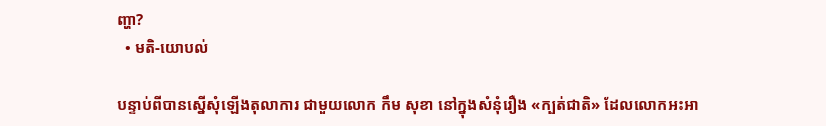ញ្ហា?
  • មតិ-យោបល់

បន្ទាប់ពីបានស្នើសុំឡើងតុលាការ ជាមួយលោក កឹម សុខា នៅក្នុងសំនុំរឿង «ក្បត់ជាតិ» ដែលលោកអះអា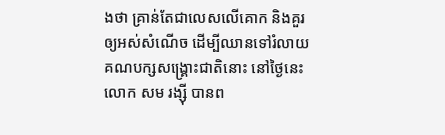ងថា គ្រាន់តែជាលេសលើគោក និងគួរឲ្យអស់សំណើច ដើម្បីឈានទៅរំលាយគណបក្សសង្គ្រោះជាតិនោះ នៅថ្ងៃនេះ លោក សម រង្ស៊ី បានព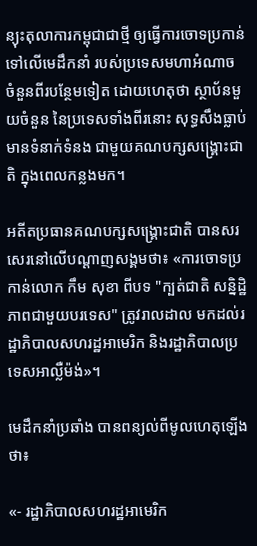ន្យុះតុលាការកម្ពុជាជាថ្មី ឲ្យធ្វើការចោទប្រកាន់ ទៅលើមេដឹកនាំ របស់ប្រទេសមហាអំណាច ចំនួនពីរបន្ថែមទៀត ដោយហេតុថា ស្ថាប័នមួយចំនួន នៃប្រទេសទាំងពីរនោះ សុទ្ធសឹងធ្លាប់មានទំនាក់ទំនង ជាមួយគណបក្សសង្គ្រោះជាតិ ក្នុងពេលកន្លងមក។

អតីតប្រធានគណបក្សសង្គ្រោះជាតិ បានសរសេរនៅលើបណ្ដាញសង្គមថា៖ «ការចោទប្រកាន់លោក កឹម សុខា ពីបទ "ក្បត់ជាតិ សន្និដ្ឋិភាពជាមួយបរទេស" ត្រូវរាលដាល មកដល់រដ្ឋាភិបាលសហរដ្ឋអាមេរិក និងរដ្ឋាភិបាលប្រទេសអាល្លឺម៉ង់»។

មេដឹកនាំប្រឆាំង បានពន្យល់ពីមូលហេតុឡើងថា៖

«- រដ្ឋាភិបាលសហរដ្ឋអាមេរិក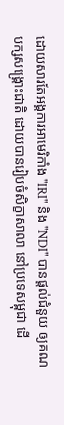ដោយសារតែអង្គការអាមេរិកាំង "IRI" និង "NDI" បានផ្តល់ជំនួយ ឲ្យគណបក្សសង្គ្រោះជាតិ ដោយបានរៀបចំសិក្ខាសាលា នៅប្រទេសម្ពុជា ដើ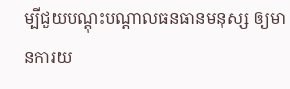ម្បីជួយបណ្តុះបណ្តាលធនធានមនុស្ស ឲ្យមានការយ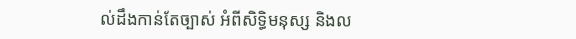ល់ដឹងកាន់តែច្បាស់ អំពីសិទ្ធិមនុស្ស និងល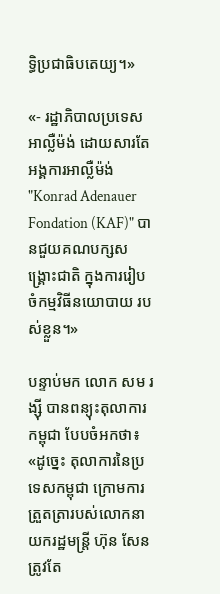ទ្ធិប្រជាធិបតេយ្យ។»

«- រដ្ឋាភិបាលប្រទេសអាល្លឺម៉ង់ ដោយសារតែអង្គការអាល្លឺម៉ង់ "Konrad Adenauer Fondation (KAF)" បានជួយគណបក្សសង្គ្រោះជាតិ ក្នុងការរៀបចំកម្មវិធីនយោបាយ របស់ខ្លួន។»

បន្ទាប់មក លោក សម រង្ស៊ី បានពន្យុះតុលាការកម្ពុជា បែបចំអកថា៖ «ដូច្នេះ តុលាការនៃប្រទេសកម្ពុជា ក្រោមការត្រួតត្រារបស់លោកនាយករដ្ឋមន្ត្រី ហ៊ុន សែន ត្រូវតែ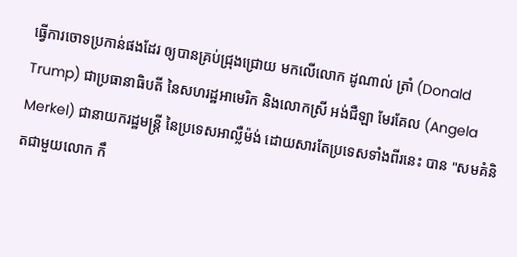ធ្វើការចោទប្រកាន់ផងដែរ ឲ្យបានគ្រប់ជ្រុងជ្រោយ មកលើលោក ដូណាល់ ត្រាំ (Donald Trump) ជាប្រធានាធិបតី នៃសហរដ្ឋអាមេរិក និងលោកស្រី អង់ជឺឡា មែរគែល (Angela Merkel) ជានាយករដ្ឋមន្ត្រី នៃប្រទេសអាល្លឺម៉ង់ ដោយសារតែប្រទេសទាំងពីរនេះ បាន "សមគំនិតជាមួយលោក កឹ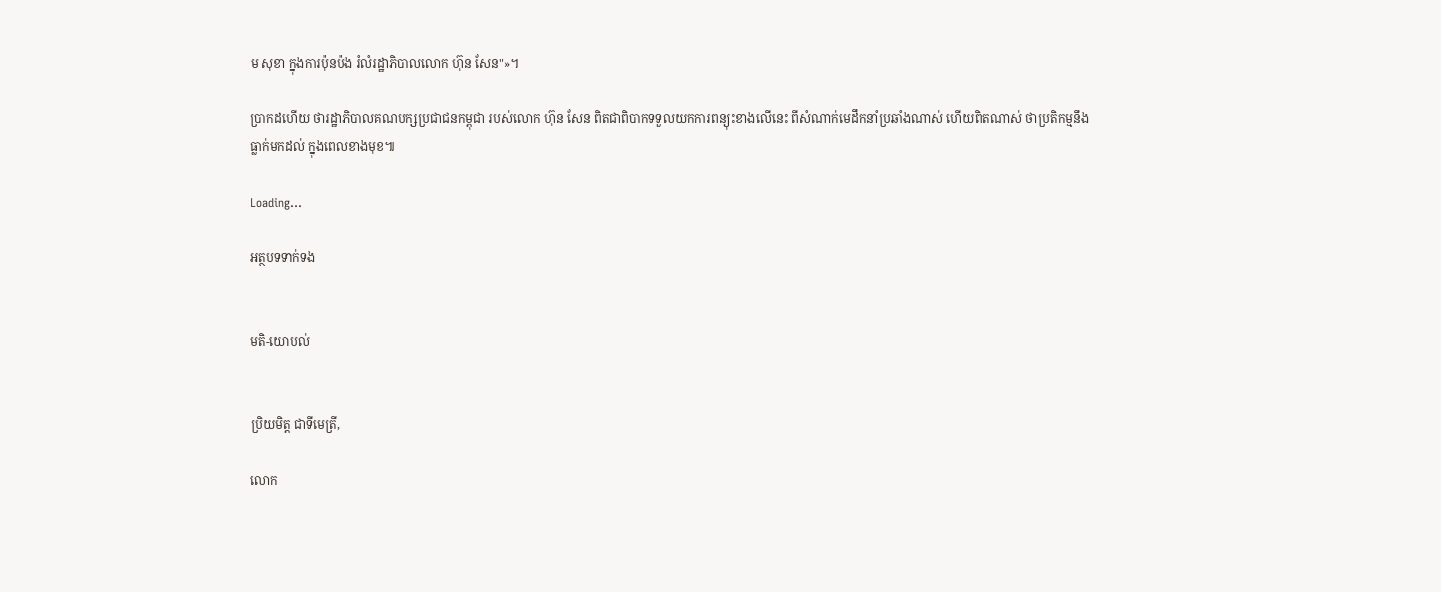ម សុខា ក្នុងការប៉ុនប៉ង រំលំរដ្ឋាភិបាលលោក ហ៊ុន សែន"»។

ប្រាកដហើយ ថារដ្ឋាភិបាលគណបក្សប្រជាជនកម្ពុជា របស់លោក ហ៊ុន សែន ពិតជាពិបាកទទួលយកការពន្យុះខាងលើនេះ ពីសំណាក់មេដឹកនាំប្រឆាំងណាស់ ហើយពិតណាស់ ថាប្រតិកម្មនឹងធ្លាក់មកដល់ ក្នុងពេលខាងមុខ៕

Loading...

អត្ថបទទាក់ទង


មតិ-យោបល់


ប្រិយមិត្ត ជាទីមេត្រី,

លោក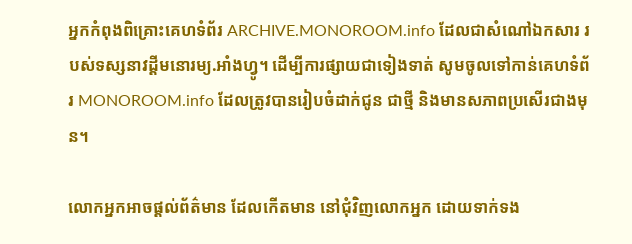អ្នកកំពុងពិគ្រោះគេហទំព័រ ARCHIVE.MONOROOM.info ដែលជាសំណៅឯកសារ របស់ទស្សនាវដ្ដីមនោរម្យ.អាំងហ្វូ។ ដើម្បីការផ្សាយជាទៀងទាត់ សូមចូលទៅកាន់គេហទំព័រ MONOROOM.info ដែលត្រូវបានរៀបចំដាក់ជូន ជាថ្មី និងមានសភាពប្រសើរជាងមុន។

លោកអ្នកអាចផ្ដល់ព័ត៌មាន ដែលកើតមាន នៅជុំវិញលោកអ្នក ដោយទាក់ទង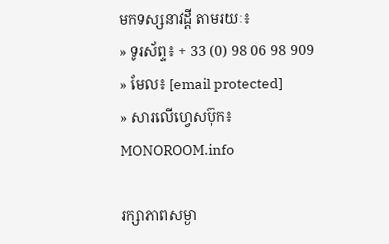មកទស្សនាវដ្ដី តាមរយៈ៖
» ទូរស័ព្ទ៖ + 33 (0) 98 06 98 909
» មែល៖ [email protected]
» សារលើហ្វេសប៊ុក៖ MONOROOM.info

រក្សាភាពសម្ងា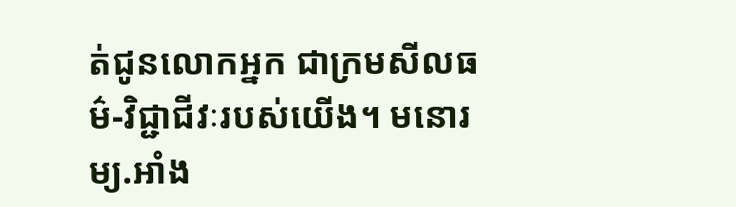ត់ជូនលោកអ្នក ជាក្រមសីលធម៌-វិជ្ជាជីវៈរបស់យើង។ មនោរម្យ.អាំង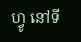ហ្វូ នៅទី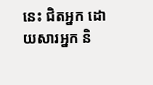នេះ ជិតអ្នក ដោយសារអ្នក និ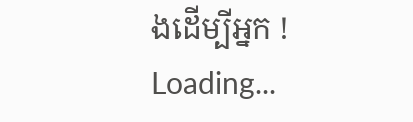ងដើម្បីអ្នក !
Loading...